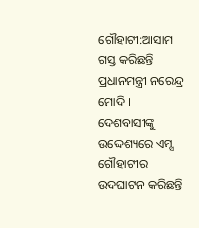ଗୌହାଟୀ:ଆସାମ ଗସ୍ତ କରିଛନ୍ତି ପ୍ରଧାନମନ୍ତ୍ରୀ ନରେନ୍ଦ୍ର ମୋଦି । ଦେଶବାସୀଙ୍କୁ ଉଦ୍ଦେଶ୍ୟରେ ଏମ୍ସ ଗୌହାଟୀର ଉଦଘାଟନ କରିଛନ୍ତି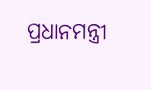ପ୍ରଧାନମନ୍ତ୍ରୀ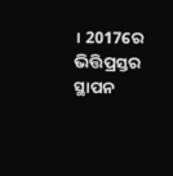। 2017ରେ ଭିତ୍ତିପ୍ରସ୍ତର ସ୍ଥାପନ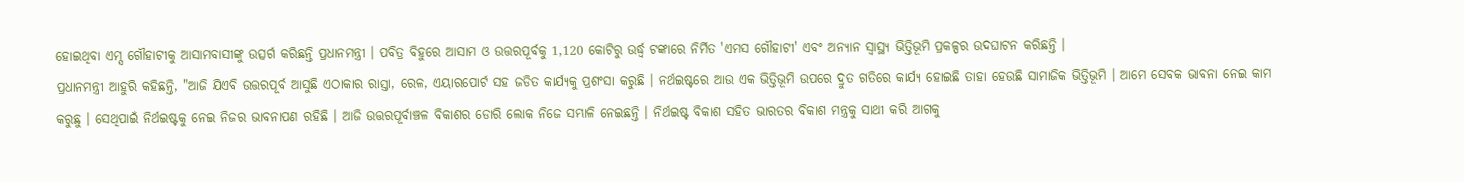ହୋଇଥିବା ଏମ୍ସ ଗୌହାଟୀକୁ ଆସାମବାସୀଙ୍କୁ ଉତ୍ସର୍ଗ କରିଛନ୍ତି ପ୍ରଧାନମନ୍ତ୍ରୀ । ପବିତ୍ର ବିହୁରେ ଆସାମ ଓ ଉତ୍ତରପୂର୍ବକୁ 1,120 କୋଟିରୁ ଉର୍ଦ୍ଧ୍ବ ଟଙ୍କାରେ ନିର୍ମିତ 'ଏମସ ଗୌହାଟୀ' ଏବଂ ଅନ୍ୟାନ ସ୍ବାସ୍ଥ୍ୟ ଭିତ୍ତିଭୂମି ପ୍ରକଳ୍ପର ଉଦଘାଟନ କରିଛନ୍ତି ।
ପ୍ରଧାନମନ୍ତ୍ରୀ ଆହୁରି କହିଛନ୍ତି, "ଆଜି ଯିଏବି ଉତ୍ତରପୂର୍ବ ଆସୁଛି ଏଠାକାର ରାସ୍ତା, ରେଳ, ଏୟାରପୋର୍ଟ ସହ ଜଡିତ କାର୍ଯ୍ୟକୁ ପ୍ରଶଂସା କରୁଛି । ନର୍ଥଇଷ୍ଟରେ ଆଉ ଏକ ଭିତ୍ତିଭୂମି ଉପରେ ଦ୍ରୁତ ଗତିରେ କାର୍ଯ୍ୟ ହୋଇଛି ତାହା ହେଉଛି ସାମାଜିକ ଭିତ୍ତିଭୂମି । ଆମେ ସେବକ ଭାବନା ନେଇ କାମ କରୁଛୁ । ସେଥିପାଇଁ ନିର୍ଥଇଷ୍ଟକୁ ନେଇ ନିଜର ଭାବନାପଣ ରହିଛି । ଆଜି ଉତ୍ତରପୂର୍ବାଞ୍ଚଳ ବିକାଶର ଡୋରି ଲୋକ ନିଜେ ସମ୍ଭାଳି ନେଇଛନ୍ତି । ନିର୍ଥଇଷ୍ଟ ବିକାଶ ସହିତ ଭାରତର ବିକାଶ ମନ୍ତ୍ରକୁ ସାଥୀ କରି ଆଗକୁ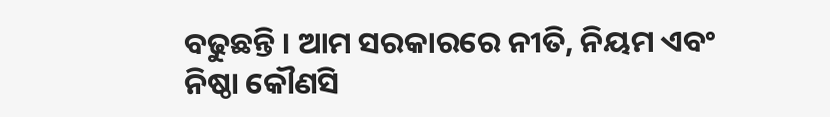ବଢୁଛନ୍ତି । ଆମ ସରକାରରେ ନୀତି, ନିୟମ ଏବଂ ନିଷ୍ଠା କୌଣସି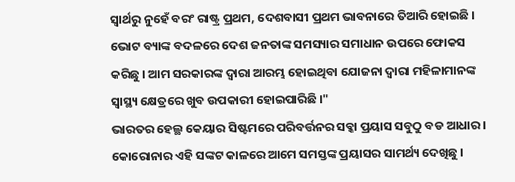ସ୍ବାର୍ଥରୁ ନୁହେଁ ବରଂ ରାଷ୍ଟ୍ର ପ୍ରଥମ, ଦେଶବାସୀ ପ୍ରଥମ ଭାବନାରେ ତିଆରି ହୋଇଛି । ଭୋଟ ବ୍ୟାଙ୍କ ବଦଳରେ ଦେଶ ଜନତାଙ୍କ ସମସ୍ୟାର ସମାଧାନ ଉପରେ ଫୋକସ କରିଛୁ । ଆମ ସରକାରଙ୍କ ଦ୍ବାରା ଆରମ୍ଭ ହୋଇଥିବା ଯୋଜନା ଦ୍ବାରା ମହିଳାମାନଙ୍କ ସ୍ବାସ୍ଥ୍ୟ କ୍ଷେତ୍ରରେ ଖୁବ ଉପକାରୀ ହୋଇପାରିଛି ।"
ଭାରତର ହେଲ୍ଥ କେୟାର ସିଷ୍ଟମରେ ପରିବର୍ତ୍ତନର ସବ୍କା ପ୍ରୟାସ ସବୁଠୁ ବଡ ଆଧାର । କୋରୋନାର ଏହି ସଙ୍କଟ କାଳରେ ଆମେ ସମସ୍ତଙ୍କ ପ୍ରୟାସର ସାମର୍ଥ୍ୟ ଦେଖିଛୁ ।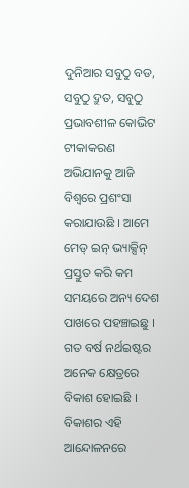ଦୁନିଆର ସବୁଠୁ ବଡ, ସବୁଠୁ ଦ୍ରୁତ, ସବୁଠୁ ପ୍ରଭାବଶୀଳ କୋଭିଟ ଟୀକାକରଣ ଅଭିଯାନକୁ ଆଜି ବିଶ୍ବରେ ପ୍ରଶଂସା କରାଯାଉଛି । ଆମେ ମେଡ୍ ଇନ୍ ଭ୍ୟାକ୍ସିନ୍ ପ୍ରସ୍ତୁତ କରି କମ ସମୟରେ ଅନ୍ୟ ଦେଶ ପାଖରେ ପହଞ୍ଚାଇଛୁ । ଗତ ବର୍ଷ ନର୍ଥଇଷ୍ଟର ଅନେକ କ୍ଷେତ୍ରରେ ବିକାଶ ହୋଇଛି । ବିକାଶର ଏହି ଆନ୍ଦୋଳନରେ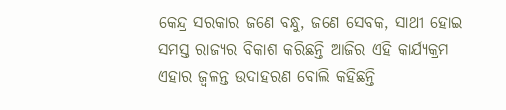କେନ୍ଦ୍ର ସରକାର ଜଣେ ବନ୍ଧୁ, ଜଣେ ସେବକ, ସାଥୀ ହୋଇ ସମସ୍ତ ରାଜ୍ୟର ବିକାଶ କରିଛନ୍ତି ଆଜିର ଏହି କାର୍ଯ୍ୟକ୍ରମ ଏହାର ଜ୍ବଳନ୍ତ ଉଦାହରଣ ବୋଲି କହିଛନ୍ତି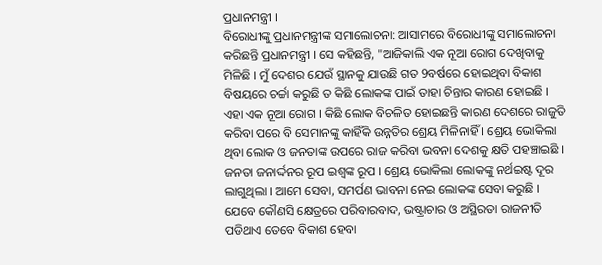ପ୍ରଧାନମନ୍ତ୍ରୀ ।
ବିରୋଧୀଙ୍କୁ ପ୍ରଧାନମନ୍ତ୍ରୀଙ୍କ ସମାଲୋଚନା: ଆସାମରେ ବିରୋଧୀଙ୍କୁ ସମାଲୋଚନା କରିଛନ୍ତି ପ୍ରଧାନମନ୍ତ୍ରୀ । ସେ କହିଛନ୍ତି, "ଆଜିକାଲି ଏକ ନୂଆ ରୋଗ ଦେଖିବାକୁ ମିଳିଛି । ମୁଁ ଦେଶର ଯେଉଁ ସ୍ଥାନକୁ ଯାଉଛି ଗତ 9ବର୍ଷରେ ହୋଇଥିବା ବିକାଶ ବିଷୟରେ ଚର୍ଚ୍ଚା କରୁଛି ତ କିଛି ଲୋକଙ୍କ ପାଇଁ ତାହା ଚିନ୍ତାର କାରଣ ହୋଇଛି । ଏହା ଏକ ନୂଆ ରୋଗ । କିଛି ଲୋକ ବିଚଳିତ ହୋଇଛନ୍ତି କାରଣ ଦେଶରେ ରାଜୁତି କରିବା ପରେ ବି ସେମାନଙ୍କୁ କାହିଁକି ଉନ୍ନତିର ଶ୍ରେୟ ମିଳିନାହିଁ । ଶ୍ରେୟ ଭୋକିଲା ଥିବା ଲୋକ ଓ ଜନତାଙ୍କ ଉପରେ ରାଜ କରିବା ଭବନା ଦେଶକୁ କ୍ଷତି ପହଞ୍ଚାଇଛି । ଜନତା ଜନାର୍ଦ୍ଦନର ରୂପ ଇଶ୍ବଙ୍କ ରୂପ । ଶ୍ରେୟ ଭୋକିଲା ଲୋକଙ୍କୁ ନର୍ଥଇଷ୍ଟ ଦୂର ଲାଗୁଥିଲା । ଆମେ ସେବା, ସମର୍ପଣ ଭାବନା ନେଇ ଲୋକଙ୍କ ସେବା କରୁଛି । ଯେବେ କୌଣସି କ୍ଷେତ୍ରରେ ପରିବାରବାଦ, ଭଷ୍ଟ୍ରାଚାର ଓ ଅସ୍ଥିରତା ରାଜନୀତି ପଡିଥାଏ ତେବେ ବିକାଶ ହେବା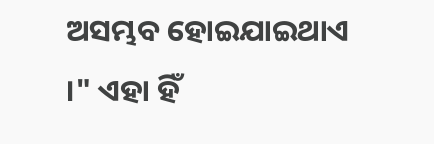ଅସମ୍ଭବ ହୋଇଯାଇଥାଏ ।" ଏହା ହିଁ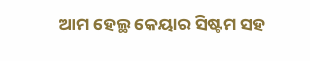ଆମ ହେଲ୍ଥ କେୟାର ସିଷ୍ଟମ ସହ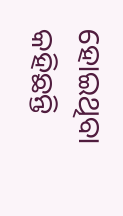ହୋଇଥିବା କହିଛନ୍ତି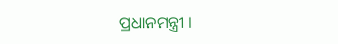ପ୍ରଧାନମନ୍ତ୍ରୀ ।